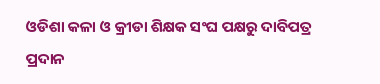ଓଡିଶା କଳା ଓ କ୍ରୀଡା ଶିକ୍ଷକ ସଂଘ ପକ୍ଷରୁ ଦାବିପତ୍ର ପ୍ରଦାନ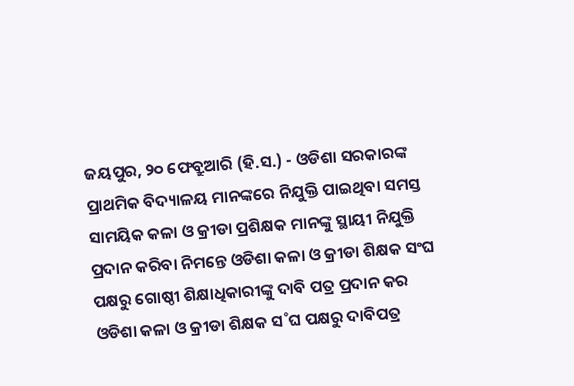ଜୟପୁର, ୨୦ ଫେବ୍ରୁଆରି (ହି.ସ.) - ଓଡିଶା ସରକାରଙ୍କ ପ୍ରାଥମିକ ବିଦ୍ୟାଳୟ ମାନଙ୍କରେ ନିଯୁକ୍ତି ପାଇଥିବା ସମସ୍ତ ସାମୟିକ କଳା ଓ କ୍ରୀଡା ପ୍ରଶିକ୍ଷକ ମାନଙ୍କୁ ସ୍ଥାୟୀ ନିଯୁକ୍ତି ପ୍ରଦାନ କରିବା ନିମନ୍ତେ ଓଡିଶା କଳା ଓ କ୍ରୀଡା ଶିକ୍ଷକ ସଂଘ ପକ୍ଷରୁ ଗୋଷ୍ଠୀ ଶିକ୍ଷାଧିକାରୀଙ୍କୁ ଦାବି ପତ୍ର ପ୍ରଦାନ କର
ଓଡିଶା କଳା ଓ କ୍ରୀଡା ଶିକ୍ଷକ ସ˚ଘ ପକ୍ଷରୁ ଦାବିପତ୍ର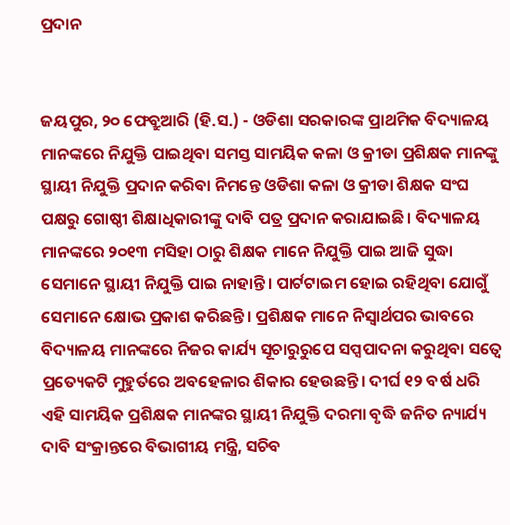ପ୍ରଦାନ


ଜୟପୁର, ୨୦ ଫେବ୍ରୁଆରି (ହି.ସ.) - ଓଡିଶା ସରକାରଙ୍କ ପ୍ରାଥମିକ ବିଦ୍ୟାଳୟ ମାନଙ୍କରେ ନିଯୁକ୍ତି ପାଇଥିବା ସମସ୍ତ ସାମୟିକ କଳା ଓ କ୍ରୀଡା ପ୍ରଶିକ୍ଷକ ମାନଙ୍କୁ ସ୍ଥାୟୀ ନିଯୁକ୍ତି ପ୍ରଦାନ କରିବା ନିମନ୍ତେ ଓଡିଶା କଳା ଓ କ୍ରୀଡା ଶିକ୍ଷକ ସଂଘ ପକ୍ଷରୁ ଗୋଷ୍ଠୀ ଶିକ୍ଷାଧିକାରୀଙ୍କୁ ଦାବି ପତ୍ର ପ୍ରଦାନ କରାଯାଇଛି। ବିଦ୍ୟାଳୟ ମାନଙ୍କରେ ୨୦୧୩ ମସିହା ଠାରୁ ଶିକ୍ଷକ ମାନେ ନିଯୁକ୍ତି ପାଇ ଆଜି ସୁଦ୍ଧା ସେମାନେ ସ୍ଥାୟୀ ନିଯୁକ୍ତି ପାଇ ନାହାନ୍ତି। ପାର୍ଟଟାଇମ ହୋଇ ରହିଥିବା ଯୋଗୁଁ ସେମାନେ କ୍ଷୋଭ ପ୍ରକାଶ କରିଛନ୍ତି। ପ୍ରଶିକ୍ଷକ ମାନେ ନିସ୍ୱାର୍ଥପର ଭାବରେ ବିଦ୍ୟାଳୟ ମାନଙ୍କରେ ନିଜର କାର୍ଯ୍ୟ ସୂଚାରୁରୁପେ ସପ୍ସପାଦନା କରୁଥିବା ସତ୍ୱେ ପ୍ରତ୍ୟେକଟି ମୁହୁର୍ତରେ ଅବହେଳାର ଶିକାର ହେଉଛନ୍ତି। ଦୀର୍ଘ ୧୨ ବର୍ଷ ଧରି ଏହି ସାମୟିକ ପ୍ରଶିକ୍ଷକ ମାନଙ୍କର ସ୍ଥାୟୀ ନିଯୁକ୍ତି ଦରମା ବୃଦ୍ଧି ଜନିତ ନ୍ୟାର୍ଯ୍ୟ ଦାବି ସଂକ୍ରାନ୍ତରେ ବିଭାଗୀୟ ମନ୍ତ୍ରି, ସଚିବ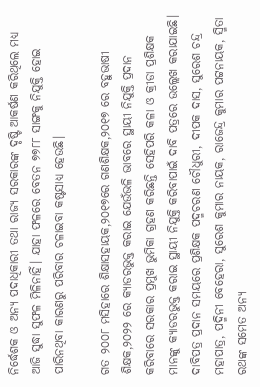ନିର୍ଦ୍ଧେଶକ ଓ ଅନ୍ୟ ପଦାଧିକାରୀ ତଥା ରାଜ୍ୟ ସରକାରଙ୍କ ଦୃଷ୍ଟି ଆକର୍ଷଣ କରିଥିଲେ ମଧ୍ୟ ଆଜି ସୁଦ୍ଧା ସୁଫଳ ମିଳିନାହିଁ। ଯାହା ଫଳରେ ବେତନ ୭୭୮୮ ସାଙ୍ଗକୁ ନିଯୁକ୍ତି ହୋଇ ପାରିନଥିବା କାରଣରୁ ପରିବାର ଚଳାଇବା କଷ୍ଟସାଧ୍ୟ ହେଉଛି।

ଗତ ୨୦୦୮ ମସିହାରେ ଶିକ୍ଷାସହାୟକ,୨୦୧୭ରେ ଗଣଶିକ୍ଷକ,୨୦୧୭ ରେ ବହୁଭାଷୀ ଶିକ୍ଷକ,୨୦୨୨ ରେ କ୍ୟାଡରଭୁକ୍ତ କରାଇ ଯେଉଁଭଳି ଭାବରେ ସ୍ଥାୟୀ ନିଯୁକ୍ତି ପ୍ରଦାନ କରିବାରେ ସରକାର ପ୍ରମୁଖ ଭୁମିକା ଗ୍ରହଣ କରିଛନ୍ତି ସେହିପରି କଳା ଓ କ୍ରୀଡା ପ୍ରଶିକ୍ଷକ ମାନଙ୍କୁ କ୍ୟାଡରଭୁକ୍ତ କରାଇ ସ୍ଥାୟୀ ନିଯୁକ୍ତି କରିବାପାଇଁ ଦାବି ପତ୍ରରେ ଉଲ୍ଲେଖ କରାଯାଇଛି। ଦାବିପତ୍ର ପ୍ରଦାନ ସମୟରେ ପ୍ରଶିକ୍ଷକ ପଦ୍ମଚରଣ ଚୌଧୁରୀ, ଦୀପକ ଦାସ, ସୁରେଶ ଚନ୍ଦ୍ର ମହାପାତ୍ର, ପଦ୍ମିନୀ ବେହେରା, ସୁରେଶ କୁମାର ନାୟକ, ରାଜେନ୍ଦ୍ର କୁମାର ପଟ୍ଟନାୟକ, ସ୍ମିତା ରଥଙ୍କ ସମେତ ଅନ୍ୟ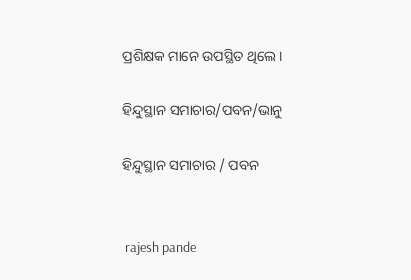ପ୍ରଶିକ୍ଷକ ମାନେ ଉପସ୍ଥିତ ଥିଲେ।

ହିନ୍ଦୁସ୍ଥାନ ସମାଚାର/ପବନ/ଭାନୁ

ହିନ୍ଦୁସ୍ଥାନ ସମାଚାର / ପବନ


 rajesh pande